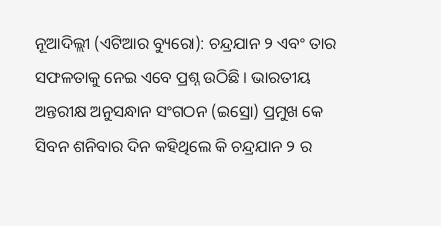ନୂଆଦିଲ୍ଲୀ (ଏଟିଆର ବ୍ୟୁରୋ): ଚନ୍ଦ୍ରଯାନ ୨ ଏବଂ ତାର ସଫଳତାକୁ ନେଇ ଏବେ ପ୍ରଶ୍ନ ଉଠିଛି । ଭାରତୀୟ ଅନ୍ତରୀକ୍ଷ ଅନୁସନ୍ଧାନ ସଂଗଠନ (ଇସ୍ରୋ) ପ୍ରମୁଖ କେ ସିବନ ଶନିବାର ଦିନ କହିଥିଲେ କି ଚନ୍ଦ୍ରଯାନ ୨ ର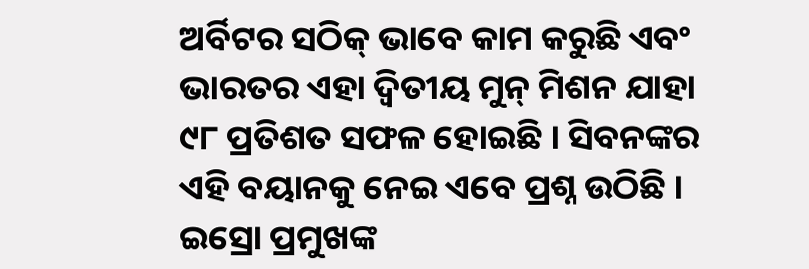ଅର୍ବିଟର ସଠିକ୍ ଭାବେ କାମ କରୁଛି ଏବଂ ଭାରତର ଏହା ଦ୍ୱିତୀୟ ମୁନ୍ ମିଶନ ଯାହା ୯୮ ପ୍ରତିଶତ ସଫଳ ହୋଇଛି । ସିବନଙ୍କର ଏହି ବୟାନକୁ ନେଇ ଏବେ ପ୍ରଶ୍ନ ଉଠିଛି ।
ଇସ୍ରୋ ପ୍ରମୁଖଙ୍କ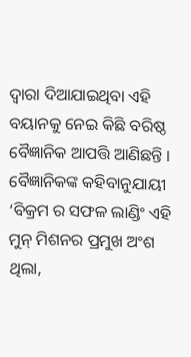ଦ୍ୱାରା ଦିଆଯାଇଥିବା ଏହି ବୟାନକୁ ନେଇ କିଛି ବରିଷ୍ଠ ବୈଜ୍ଞାନିକ ଆପତ୍ତି ଆଣିଛନ୍ତି । ବୈଜ୍ଞାନିକଙ୍କ କହିବାନୁଯାୟୀ ‘ବିକ୍ରମ ର ସଫଳ ଲାଣ୍ଡିଂ ଏହି ମୁନ୍ ମିଶନର ପ୍ରମୁଖ ଅଂଶ ଥିଲା,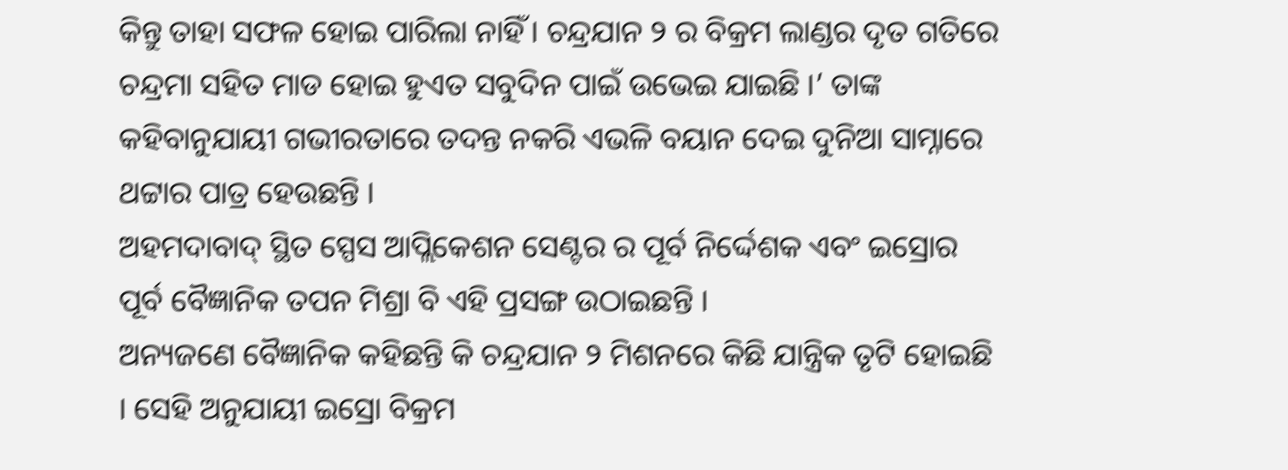କିନ୍ତୁ ତାହା ସଫଳ ହୋଇ ପାରିଲା ନାହିଁ । ଚନ୍ଦ୍ରଯାନ ୨ ର ବିକ୍ରମ ଲାଣ୍ଡର ଦୃତ ଗତିରେ ଚନ୍ଦ୍ରମା ସହିତ ମାଡ ହୋଇ ହୁଏତ ସବୁଦିନ ପାଇଁ ଉଭେଇ ଯାଇଛି ।’ ତାଙ୍କ କହିବାନୁଯାୟୀ ଗଭୀରତାରେ ତଦନ୍ତ ନକରି ଏଭଳି ବୟାନ ଦେଇ ଦୁନିଆ ସାମ୍ନାରେ ଥଟ୍ଟାର ପାତ୍ର ହେଉଛନ୍ତି ।
ଅହମଦାବାଦ୍ ସ୍ଥିତ ସ୍ପେସ ଆପ୍ଲିକେଶନ ସେଣ୍ଟର ର ପୂର୍ବ ନିର୍ଦ୍ଦେଶକ ଏବଂ ଇସ୍ରୋର ପୂର୍ବ ବୈଜ୍ଞାନିକ ତପନ ମିଶ୍ରା ବି ଏହି ପ୍ରସଙ୍ଗ ଉଠାଇଛନ୍ତି ।
ଅନ୍ୟଜଣେ ବୈଜ୍ଞାନିକ କହିଛନ୍ତି କି ଚନ୍ଦ୍ରଯାନ ୨ ମିଶନରେ କିଛି ଯାନ୍ତ୍ରିକ ତୃଟି ହୋଇଛି । ସେହି ଅନୁଯାୟୀ ଇସ୍ରୋ ବିକ୍ରମ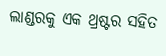ଲାଣ୍ଡରକୁ ଏକ ଥ୍ରଷ୍ଟର ସହିତ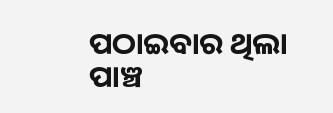ପଠାଇବାର ଥିଲା ପାଞ୍ଚ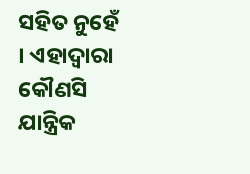ସହିତ ନୁହେଁ । ଏହାଦ୍ୱାରା କୌଣସି ଯାନ୍ତ୍ରିକ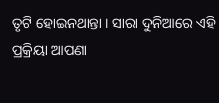ତୃଟି ହୋଇନଥାନ୍ତା । ସାରା ଦୁନିଆରେ ଏହି ପ୍ରକ୍ରିୟା ଆପଣା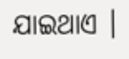ଯାଇଥାଏ ।